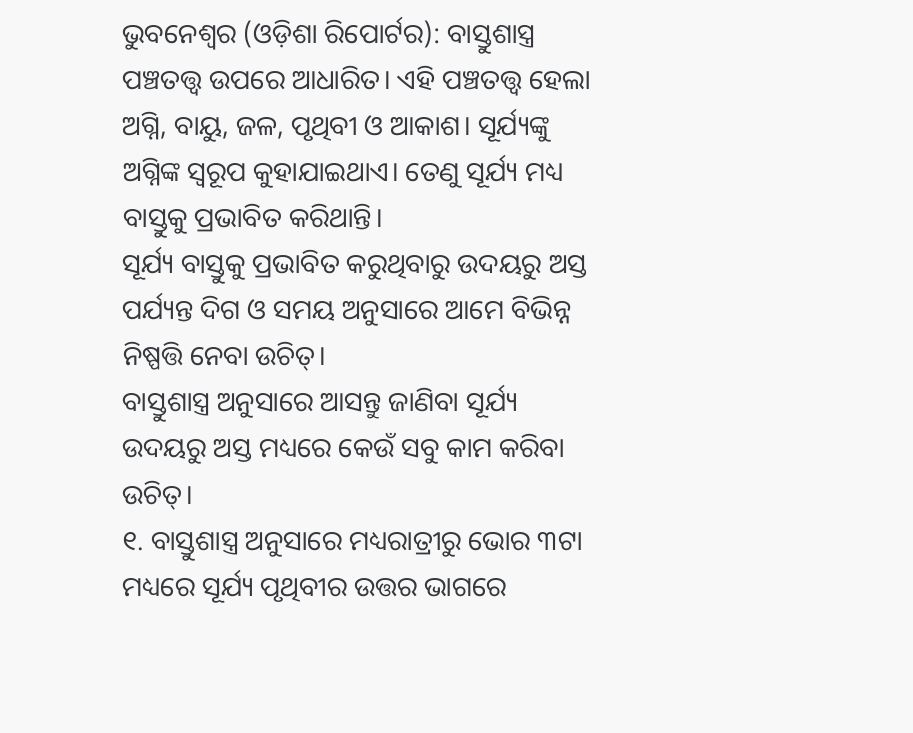ଭୁବନେଶ୍ୱର (ଓଡ଼ିଶା ରିପୋର୍ଟର): ବାସ୍ତୁଶାସ୍ତ୍ର ପଞ୍ଚତତ୍ତ୍ୱ ଉପରେ ଆଧାରିତ। ଏହି ପଞ୍ଚତତ୍ତ୍ୱ ହେଲା ଅଗ୍ନି, ବାୟୁ, ଜଳ, ପୃଥିବୀ ଓ ଆକାଶ। ସୂର୍ଯ୍ୟଙ୍କୁ ଅଗ୍ନିଙ୍କ ସ୍ୱରୂପ କୁହାଯାଇଥାଏ। ତେଣୁ ସୂର୍ଯ୍ୟ ମଧ୍ୟ ବାସ୍ତୁକୁ ପ୍ରଭାବିତ କରିଥାନ୍ତି।
ସୂର୍ଯ୍ୟ ବାସ୍ତୁକୁ ପ୍ରଭାବିତ କରୁଥିବାରୁ ଉଦୟରୁ ଅସ୍ତ ପର୍ଯ୍ୟନ୍ତ ଦିଗ ଓ ସମୟ ଅନୁସାରେ ଆମେ ବିଭିନ୍ନ ନିଷ୍ପତ୍ତି ନେବା ଉଚିତ୍।
ବାସ୍ତୁଶାସ୍ତ୍ର ଅନୁସାରେ ଆସନ୍ତୁ ଜାଣିବା ସୂର୍ଯ୍ୟ ଉଦୟରୁ ଅସ୍ତ ମଧ୍ୟରେ କେଉଁ ସବୁ କାମ କରିବା ଉଚିତ୍।
୧. ବାସ୍ତୁଶାସ୍ତ୍ର ଅନୁସାରେ ମଧ୍ୟରାତ୍ରୀରୁ ଭୋର ୩ଟା ମଧ୍ୟରେ ସୂର୍ଯ୍ୟ ପୃଥିବୀର ଉତ୍ତର ଭାଗରେ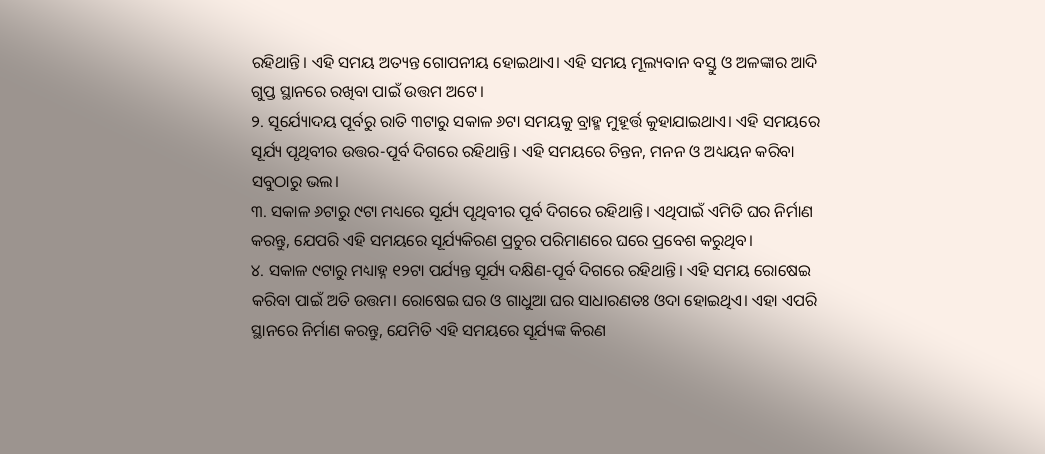ରହିଥାନ୍ତି। ଏହି ସମୟ ଅତ୍ୟନ୍ତ ଗୋପନୀୟ ହୋଇଥାଏ। ଏହି ସମୟ ମୂଲ୍ୟବାନ ବସ୍ତୁ ଓ ଅଳଙ୍କାର ଆଦି ଗୁପ୍ତ ସ୍ଥାନରେ ରଖିବା ପାଇଁ ଉତ୍ତମ ଅଟେ।
୨. ସୂର୍ଯ୍ୟୋଦୟ ପୂର୍ବରୁ ରାତି ୩ଟାରୁ ସକାଳ ୬ଟା ସମୟକୁ ବ୍ରାହ୍ମ ମୁହୂର୍ତ୍ତ କୁହାଯାଇଥାଏ। ଏହି ସମୟରେ ସୂର୍ଯ୍ୟ ପୃଥିବୀର ଉତ୍ତର-ପୂର୍ବ ଦିଗରେ ରହିଥାନ୍ତି। ଏହି ସମୟରେ ଚିନ୍ତନ, ମନନ ଓ ଅଧ୍ୟୟନ କରିବା ସବୁଠାରୁ ଭଲ।
୩. ସକାଳ ୬ଟାରୁ ୯ଟା ମଧ୍ୟରେ ସୂର୍ଯ୍ୟ ପୃଥିବୀର ପୂର୍ବ ଦିଗରେ ରହିଥାନ୍ତି। ଏଥିପାଇଁ ଏମିତି ଘର ନିର୍ମାଣ କରନ୍ତୁ, ଯେପରି ଏହି ସମୟରେ ସୂର୍ଯ୍ୟକିରଣ ପ୍ରଚୁର ପରିମାଣରେ ଘରେ ପ୍ରବେଶ କରୁଥିବ।
୪. ସକାଳ ୯ଟାରୁ ମଧ୍ୟାହ୍ନ ୧୨ଟା ପର୍ଯ୍ୟନ୍ତ ସୂର୍ଯ୍ୟ ଦକ୍ଷିଣ-ପୂର୍ବ ଦିଗରେ ରହିଥାନ୍ତି। ଏହି ସମୟ ରୋଷେଇ କରିବା ପାଇଁ ଅତି ଉତ୍ତମ। ରୋଷେଇ ଘର ଓ ଗାଧୁଆ ଘର ସାଧାରଣତଃ ଓଦା ହୋଇଥିଏ। ଏହା ଏପରି ସ୍ଥାନରେ ନିର୍ମାଣ କରନ୍ତୁ, ଯେମିତି ଏହି ସମୟରେ ସୂର୍ଯ୍ୟଙ୍କ କିରଣ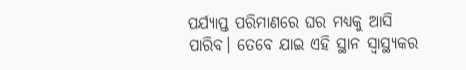ପର୍ଯ୍ୟାପ୍ତ ପରିମାଣରେ ଘର ମଧ୍ୟକୁ ଆସି ପାରିବ। ତେବେ ଯାଇ ଏହି ସ୍ଥାନ ସ୍ୱାସ୍ଥ୍ୟକର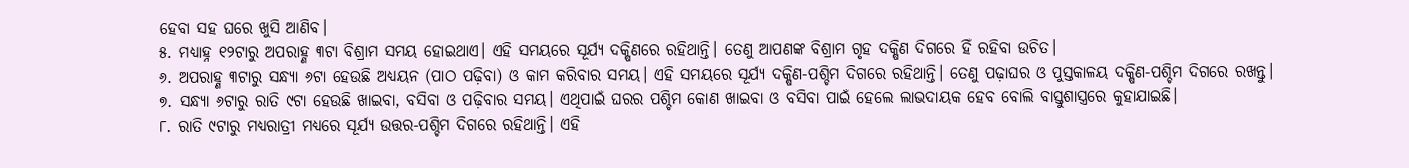ହେବା ସହ ଘରେ ଖୁସି ଆଣିବ।
୫. ମଧ୍ୟାହ୍ନ ୧୨ଟାରୁ ଅପରାହ୍ଣ ୩ଟା ବିଶ୍ରାମ ସମୟ ହୋଇଥାଏ। ଏହି ସମୟରେ ସୂର୍ଯ୍ୟ ଦକ୍ଷିଣରେ ରହିଥାନ୍ତି। ତେଣୁ ଆପଣଙ୍କ ବିଶ୍ରାମ ଗୃହ ଦକ୍ଷିଣ ଦିଗରେ ହିଁ ରହିବା ଉଚିତ।
୬. ଅପରାହ୍ଣ ୩ଟାରୁ ସନ୍ଧ୍ୟା ୬ଟା ହେଉଛି ଅଧ୍ୟୟନ (ପାଠ ପଢ଼ିବା) ଓ କାମ କରିବାର ସମୟ। ଏହି ସମୟରେ ସୂର୍ଯ୍ୟ ଦକ୍ଷିଣ-ପଶ୍ଚିମ ଦିଗରେ ରହିଥାନ୍ତି। ତେଣୁ ପଢ଼ାଘର ଓ ପୁସ୍ତକାଳୟ ଦକ୍ଷିଣ-ପଶ୍ଚିମ ଦିଗରେ ରଖନ୍ତୁ।
୭. ସନ୍ଧ୍ୟା ୬ଟାରୁ ରାତି ୯ଟା ହେଉଛି ଖାଇବା, ବସିବା ଓ ପଢ଼ିବାର ସମୟ। ଏଥିପାଇଁ ଘରର ପଶ୍ଚିମ କୋଣ ଖାଇବା ଓ ବସିବା ପାଇଁ ହେଲେ ଲାଭଦାୟକ ହେବ ବୋଲି ବାସ୍ତୁଶାସ୍ତ୍ରରେ କୁହାଯାଇଛି।
୮. ରାତି ୯ଟାରୁ ମଧ୍ୟରାତ୍ରୀ ମଧ୍ୟରେ ସୂର୍ଯ୍ୟ ଉତ୍ତର-ପଶ୍ଚିମ ଦିଗରେ ରହିଥାନ୍ତି। ଏହି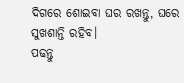ଦିଗରେ ଶୋଇବା ଘର ରଖନ୍ତୁ, ଘରେ ସୁଖଶାନ୍ତି ରହିବ।
ପଢନ୍ତୁ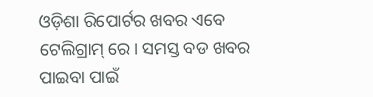ଓଡ଼ିଶା ରିପୋର୍ଟର ଖବର ଏବେ ଟେଲିଗ୍ରାମ୍ ରେ। ସମସ୍ତ ବଡ ଖବର ପାଇବା ପାଇଁ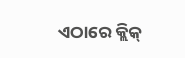ଏଠାରେ କ୍ଲିକ୍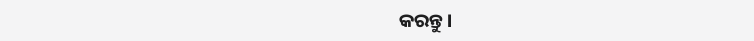କରନ୍ତୁ।